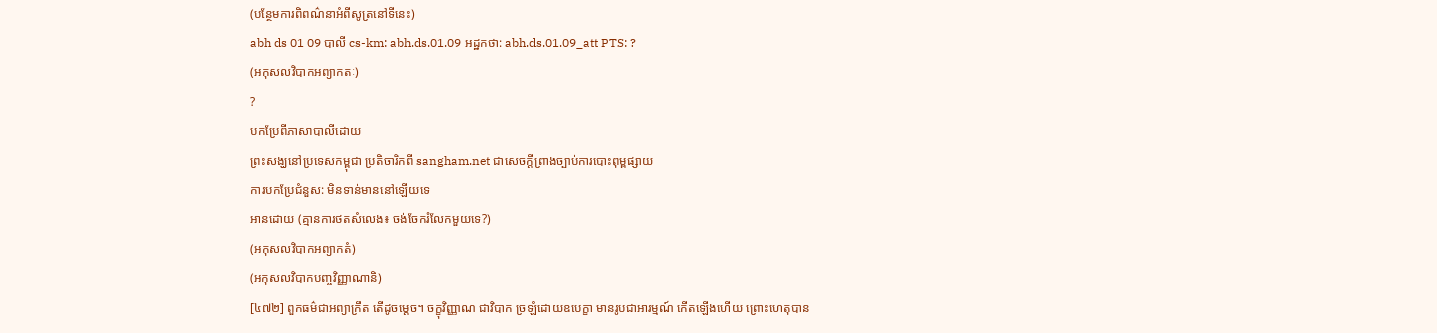(បន្ថែមការពិពណ៌នាអំពីសូត្រនៅទីនេះ)
abh ds 01 09 បាលី cs-km: abh.ds.01.09 អដ្ឋកថា: abh.ds.01.09_att PTS: ?
(អកុសលវិបាកអព្យាកតៈ)
?
បកប្រែពីភាសាបាលីដោយ
ព្រះសង្ឃនៅប្រទេសកម្ពុជា ប្រតិចារិកពី sangham.net ជាសេចក្តីព្រាងច្បាប់ការបោះពុម្ពផ្សាយ
ការបកប្រែជំនួស: មិនទាន់មាននៅឡើយទេ
អានដោយ (គ្មានការថតសំលេង៖ ចង់ចែករំលែកមួយទេ?)
(អកុសលវិបាកអព្យាកតំ)
(អកុសលវិបាកបញ្ចវិញ្ញាណានិ)
[៤៧២] ពួកធម៌ជាអព្យាក្រឹត តើដូចម្តេច។ ចក្ខុវិញ្ញាណ ជាវិបាក ច្រឡំដោយឧបេក្ខា មានរូបជាអារម្មណ៍ កើតឡើងហើយ ព្រោះហេតុបាន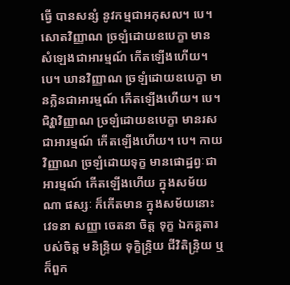ធ្វើ បានសន្សំ នូវកម្មជាអកុសល។ បេ។ សោតវិញ្ញាណ ច្រឡំដោយឧបេក្ខា មានសំឡេងជាអារម្មណ៍ កើតឡើងហើយ។ បេ។ ឃានវិញ្ញាណ ច្រឡំដោយឧបេក្ខា មានក្លិនជាអារម្មណ៍ កើតឡើងហើយ។ បេ។ ជិវ្ហាវិញ្ញាណ ច្រឡំដោយឧបេក្ខា មានរសជាអារម្មណ៍ កើតឡើងហើយ។ បេ។ កាយវិញ្ញាណ ច្រឡំដោយទុក្ខ មានផោដ្ឋព្វៈជាអារម្មណ៍ កើតឡើងហើយ ក្នុងសម័យណា ផស្សៈ ក៏កើតមាន ក្នុងសម័យនោះ វេទនា សញ្ញា ចេតនា ចិត្ត ទុក្ខ ឯកគ្គតារបស់ចិត្ត មនិន្ទ្រិយ ទុក្ខិន្ទ្រិយ ជីវិតិន្ទ្រិយ ឬក៏ពួក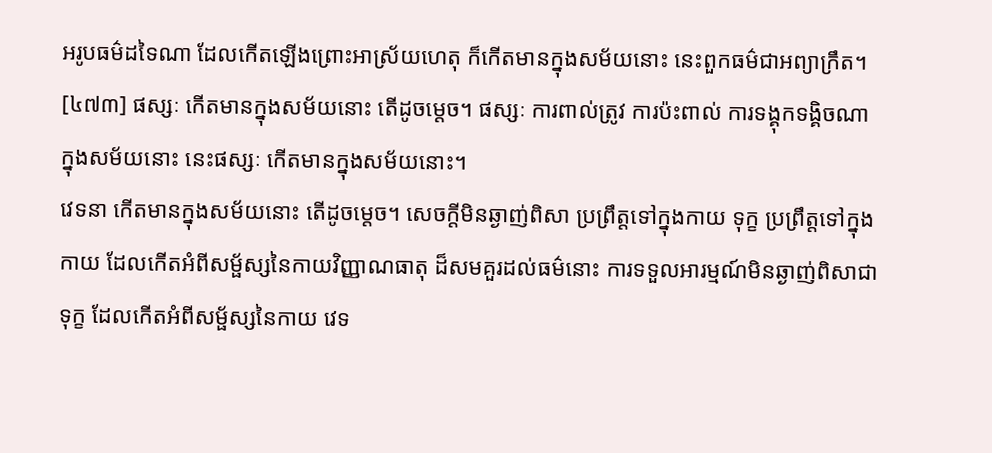អរូបធម៌ដទៃណា ដែលកើតឡើងព្រោះអាស្រ័យហេតុ ក៏កើតមានក្នុងសម័យនោះ នេះពួកធម៌ជាអព្យាក្រឹត។
[៤៧៣] ផស្សៈ កើតមានក្នុងសម័យនោះ តើដូចម្តេច។ ផស្សៈ ការពាល់ត្រូវ ការប៉ះពាល់ ការទង្គុកទង្គិចណា ក្នុងសម័យនោះ នេះផស្សៈ កើតមានក្នុងសម័យនោះ។
វេទនា កើតមានក្នុងសម័យនោះ តើដូចម្តេច។ សេចក្តីមិនឆ្ងាញ់ពិសា ប្រព្រឹត្តទៅក្នុងកាយ ទុក្ខ ប្រព្រឹត្តទៅក្នុងកាយ ដែលកើតអំពីសម្ផ័ស្សនៃកាយវិញ្ញាណធាតុ ដ៏សមគួរដល់ធម៌នោះ ការទទួលអារម្មណ៍មិនឆ្ងាញ់ពិសាជាទុក្ខ ដែលកើតអំពីសម្ផ័ស្សនៃកាយ វេទ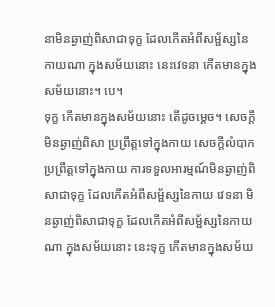នាមិនឆ្ងាញ់ពិសាជាទុក្ខ ដែលកើតអំពីសម្ផ័ស្សនៃកាយណា ក្នុងសម័យនោះ នេះវេទនា កើតមានក្នុងសម័យនោះ។ បេ។
ទុក្ខ កើតមានក្នុងសម័យនោះ តើដូចម្តេច។ សេចក្តីមិនឆ្ងាញ់ពិសា ប្រព្រឹត្តទៅក្នុងកាយ សេចក្តីលំបាក ប្រព្រឹត្តទៅក្នុងកាយ ការទទួលអារម្មណ៍មិនឆ្ងាញ់ពិសាជាទុក្ខ ដែលកើតអំពីសម្ផ័ស្សនៃកាយ វេទនា មិនឆ្ងាញ់ពិសាជាទុក្ខ ដែលកើតអំពីសម្ផ័ស្សនៃកាយណា ក្នុងសម័យនោះ នេះទុក្ខ កើតមានក្នុងសម័យ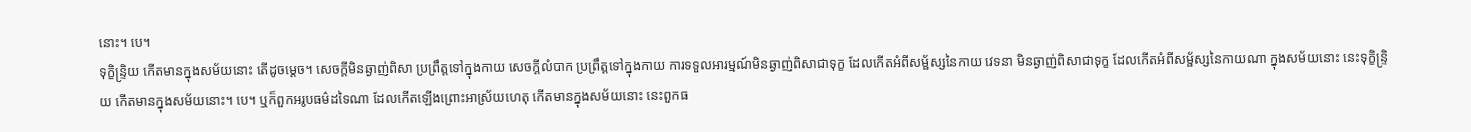នោះ។ បេ។
ទុក្ខិន្ទ្រិយ កើតមានក្នុងសម័យនោះ តើដូចម្តេច។ សេចក្តីមិនឆ្ងាញ់ពិសា ប្រព្រឹត្តទៅក្នុងកាយ សេចក្តីលំបាក ប្រព្រឹត្តទៅក្នុងកាយ ការទទួលអារម្មណ៍មិនឆ្ងាញ់ពិសាជាទុក្ខ ដែលកើតអំពីសម្ផ័ស្សនៃកាយ វេទនា មិនឆ្ងាញ់ពិសាជាទុក្ខ ដែលកើតអំពីសម្ផ័ស្សនៃកាយណា ក្នុងសម័យនោះ នេះទុក្ខិន្ទ្រិយ កើតមានក្នុងសម័យនោះ។ បេ។ ឬក៏ពួកអរូបធម៌ដទៃណា ដែលកើតឡើងព្រោះអាស្រ័យហេតុ កើតមានក្នុងសម័យនោះ នេះពួកធ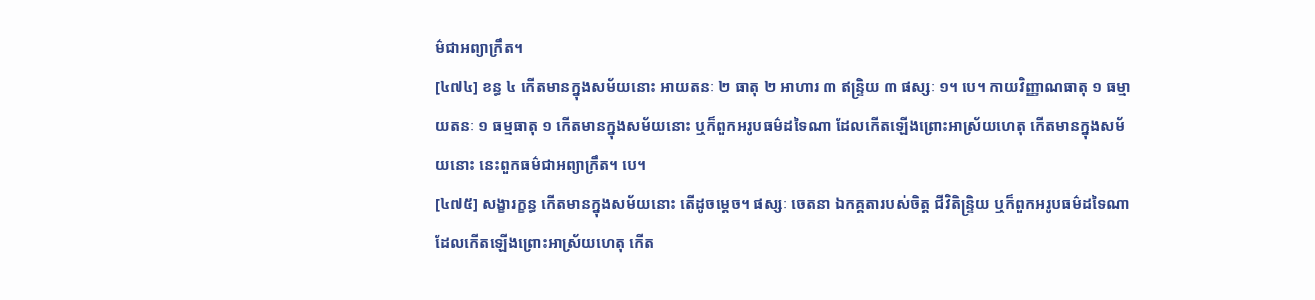ម៌ជាអព្យាក្រឹត។
[៤៧៤] ខន្ធ ៤ កើតមានក្នុងសម័យនោះ អាយតនៈ ២ ធាតុ ២ អាហារ ៣ ឥន្ទ្រិយ ៣ ផស្សៈ ១។ បេ។ កាយវិញ្ញាណធាតុ ១ ធម្មាយតនៈ ១ ធម្មធាតុ ១ កើតមានក្នុងសម័យនោះ ឬក៏ពួកអរូបធម៌ដទៃណា ដែលកើតឡើងព្រោះអាស្រ័យហេតុ កើតមានក្នុងសម័យនោះ នេះពួកធម៌ជាអព្យាក្រឹត។ បេ។
[៤៧៥] សង្ខារក្ខន្ធ កើតមានក្នុងសម័យនោះ តើដូចម្តេច។ ផស្សៈ ចេតនា ឯកគ្គតារបស់ចិត្ត ជីវិតិន្ទ្រិយ ឬក៏ពួកអរូបធម៌ដទៃណា ដែលកើតឡើងព្រោះអាស្រ័យហេតុ កើត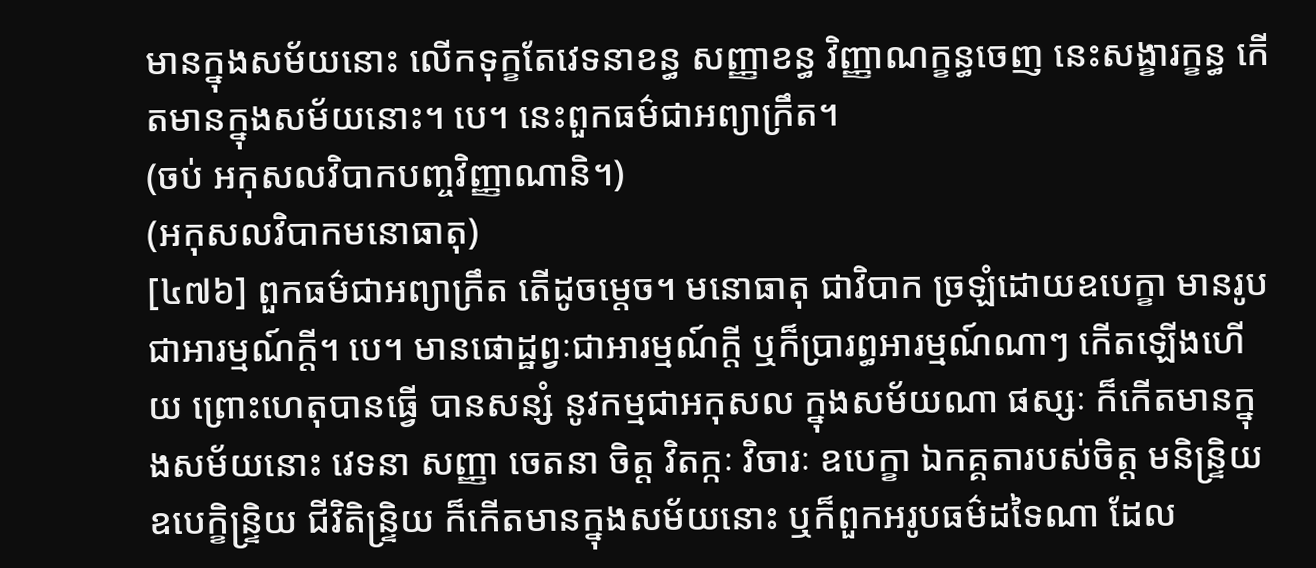មានក្នុងសម័យនោះ លើកទុក្ខតែវេទនាខន្ធ សញ្ញាខន្ធ វិញ្ញាណក្ខន្ធចេញ នេះសង្ខារក្ខន្ធ កើតមានក្នុងសម័យនោះ។ បេ។ នេះពួកធម៌ជាអព្យាក្រឹត។
(ចប់ អកុសលវិបាកបញ្ចវិញ្ញាណានិ។)
(អកុសលវិបាកមនោធាតុ)
[៤៧៦] ពួកធម៌ជាអព្យាក្រឹត តើដូចម្តេច។ មនោធាតុ ជាវិបាក ច្រឡំដោយឧបេក្ខា មានរូបជាអារម្មណ៍ក្តី។ បេ។ មានផោដ្ឋព្វៈជាអារម្មណ៍ក្តី ឬក៏ប្រារព្ធអារម្មណ៍ណាៗ កើតឡើងហើយ ព្រោះហេតុបានធ្វើ បានសន្សំ នូវកម្មជាអកុសល ក្នុងសម័យណា ផស្សៈ ក៏កើតមានក្នុងសម័យនោះ វេទនា សញ្ញា ចេតនា ចិត្ត វិតក្កៈ វិចារៈ ឧបេក្ខា ឯកគ្គតារបស់ចិត្ត មនិន្ទ្រិយ ឧបេក្ខិន្ទ្រិយ ជីវិតិន្ទ្រិយ ក៏កើតមានក្នុងសម័យនោះ ឬក៏ពួកអរូបធម៌ដទៃណា ដែល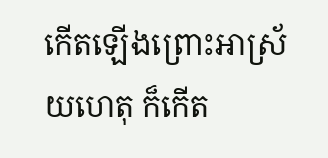កើតឡើងព្រោះអាស្រ័យហេតុ ក៏កើត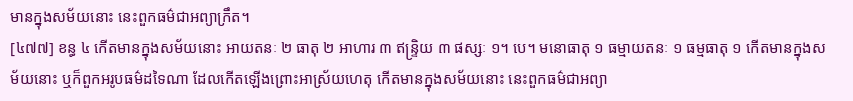មានក្នុងសម័យនោះ នេះពួកធម៌ជាអព្យាក្រឹត។
[៤៧៧] ខន្ធ ៤ កើតមានក្នុងសម័យនោះ អាយតនៈ ២ ធាតុ ២ អាហារ ៣ ឥន្ទ្រិយ ៣ ផស្សៈ ១។ បេ។ មនោធាតុ ១ ធម្មាយតនៈ ១ ធម្មធាតុ ១ កើតមានក្នុងសម័យនោះ ឬក៏ពួកអរូបធម៌ដទៃណា ដែលកើតឡើងព្រោះអាស្រ័យហេតុ កើតមានក្នុងសម័យនោះ នេះពួកធម៌ជាអព្យា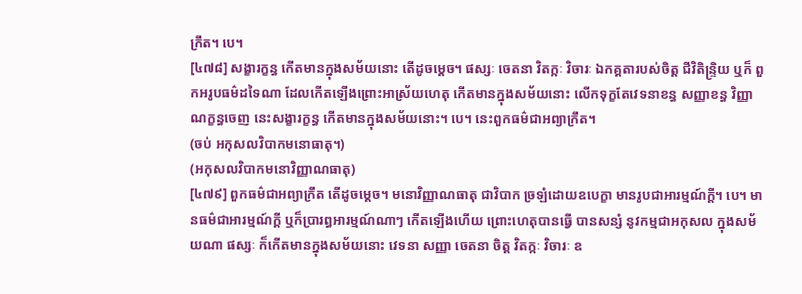ក្រឹត។ បេ។
[៤៧៨] សង្ខារក្ខន្ធ កើតមានក្នុងសម័យនោះ តើដូចម្តេច។ ផស្សៈ ចេតនា វិតក្កៈ វិចារៈ ឯកគ្គតារបស់ចិត្ត ជីវិតិន្ទ្រិយ ឬក៏ ពួកអរូបធម៌ដទៃណា ដែលកើតឡើងព្រោះអាស្រ័យហេតុ កើតមានក្នុងសម័យនោះ លើកទុក្ខតែវេទនាខន្ធ សញ្ញាខន្ធ វិញ្ញាណក្ខន្ធចេញ នេះសង្ខារក្ខន្ធ កើតមានក្នុងសម័យនោះ។ បេ។ នេះពួកធម៌ជាអព្យាក្រឹត។
(ចប់ អកុសលវិបាកមនោធាតុ។)
(អកុសលវិបាកមនោវិញ្ញាណធាតុ)
[៤៧៩] ពួកធម៌ជាអព្យាក្រឹត តើដូចម្តេច។ មនោវិញ្ញាណធាតុ ជាវិបាក ច្រឡំដោយឧបេក្ខា មានរូបជាអារម្មណ៍ក្តី។ បេ។ មានធម៌ជាអារម្មណ៍ក្តី ឬក៏ប្រារព្ធអារម្មណ៍ណាៗ កើតឡើងហើយ ព្រោះហេតុបានធ្វើ បានសន្សំ នូវកម្មជាអកុសល ក្នុងសម័យណា ផស្សៈ ក៏កើតមានក្នុងសម័យនោះ វេទនា សញ្ញា ចេតនា ចិត្ត វិតក្កៈ វិចារៈ ឧ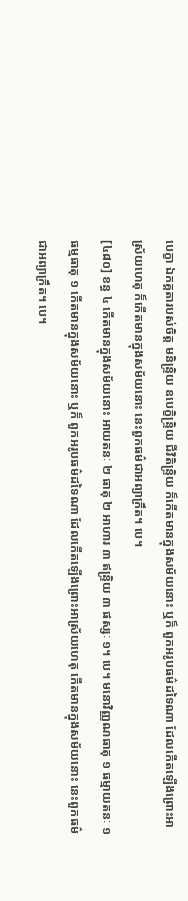បេក្ខា ឯកគ្គតារបស់ចិត្ត មនិន្ទ្រិយ ឧបេក្ខិន្ទ្រិយ ជីវិតិន្ទ្រិយ ក៏កើតមានក្នុងសម័យនោះ ឬក៏ ពួកអរូបធម៌ដទៃណា ដែលកើតឡើងព្រោះអាស្រ័យហេតុ ក៏កើតមានក្នុងសម័យនោះ នេះពួកធម៌ជាអព្យាក្រឹត។ បេ។
[៤៨០] ខន្ធ ៤ កើតមានក្នុងសម័យនោះ អាយតនៈ ២ ធាតុ ២ អាហារ ៣ ឥន្ទ្រិយ ៣ ផស្សៈ ១។ បេ។ មនោវិញ្ញណធាតុ ១ ធម្មាយតនៈ ១ ធម្មធាតុ ១ កើតមានក្នុងសម័យនោះ ឬក៏ ពួកអរូបធម៌ដទៃណា ដែលកើតឡើងព្រោះអាស្រ័យហេតុ កើតមានក្នុងសម័យនោះ នេះពួកធម៌ជាអព្យាក្រឹត។ បេ។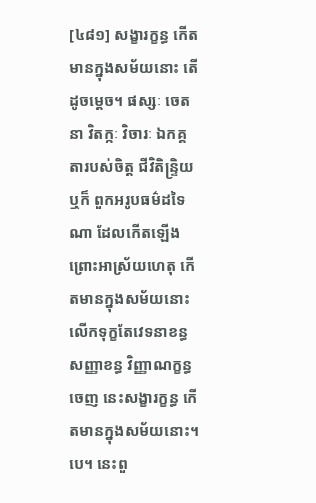[៤៨១] សង្ខារក្ខន្ធ កើតមានក្នុងសម័យនោះ តើដូចម្តេច។ ផស្សៈ ចេតនា វិតក្កៈ វិចារៈ ឯកគ្គតារបស់ចិត្ត ជីវិតិន្ទ្រិយ ឬក៏ ពួកអរូបធម៌ដទៃណា ដែលកើតឡើងព្រោះអាស្រ័យហេតុ កើតមានក្នុងសម័យនោះ លើកទុក្ខតែវេទនាខន្ធ សញ្ញាខន្ធ វិញ្ញាណក្ខន្ធចេញ នេះសង្ខារក្ខន្ធ កើតមានក្នុងសម័យនោះ។ បេ។ នេះពួ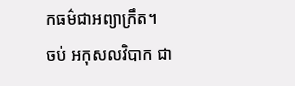កធម៌ជាអព្យាក្រឹត។
ចប់ អកុសលវិបាក ជា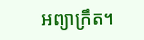អព្យាក្រឹត។